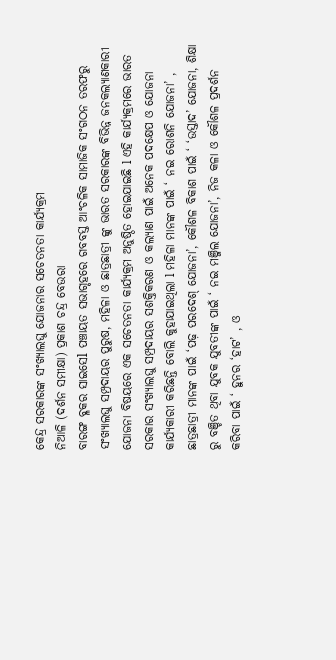କେନ୍ଦ୍ର ସରକାରଙ୍କ ସଂଖ୍ୟାଲଘୁ ଯୋଜନାର ସଚେତନତା କାର୍ଯ୍ୟକ୍ରମ
ନିଆଳି (ଦର୍ଶନ ସମୀକ୍ଷା) ପ୍ରକାଶ ଚନ୍ଦ୍ର ବେଉରା
ବାରଙ୍ଗ ବ୍ଳକର ସାଇସେl ପଞ୍ଚାୟତ ସଭାଗୃହରେ ଗବବସ୍ତ ଆଂଚଳିକ ସାମାଜିକ ସଂଗଠନ ତରଫରୁ ସଂଖ୍ୟାଲଘୁ ସମ୍ପ୍ରଦାୟର ପୁରୁଷ, ମହିଳା ଓ ଛାତ୍ରଛାତ୍ରୀ ଙ୍କୁ ଭାରତ ସରକାରଙ୍କ ବିଭିନ୍ନ ଜନକଲ୍ୟାଣକାରୀ ଯୋଜନା ବିଷୟରେ ଏକ ସଚେତନତା କାର୍ଯ୍ୟକ୍ରମ ଅନୁଷ୍ଠିତ ହୋଇଯାଇଛି l ଏହି କାର୍ଯ୍ୟକ୍ରମରେ ଭାରତ ସରକାର ସଂଖ୍ୟାଲଘୁ ସମ୍ପ୍ରଦାୟର ସଶକ୍ତିକରଣ ଓ କଲ୍ୟାଣ ପାଇଁ ଅନେକ ପଦକ୍ଷେପ ଓ ଯୋଜନା କାର୍ଯ୍ୟକାରୀ କରିଛନ୍ତି ବୋଲି କୁହାଯାଇଥିଲା l ମହିଳା ମାନଙ୍କ ପାଇଁ ‘ ନଇ ରୋଶନି ଯୋଜନା’ , ଛାତ୍ରଛାତ୍ରୀ ମାନଙ୍କ ପାଇଁ ‘ପଢ଼ ପରଦେଶ୍ ଯୋଜନା’, କୌଶଳ ବିକାଶ ପାଇଁ ‘ ‘ଉସ୍ତାଦ’ ଯୋଜନା, ଶିକ୍ଷା ରୁ ବଞ୍ଚିତ ଥିବା ଯୁବକ ଯୁବତୀଙ୍କ ପାଇଁ ‘ ନଇ ମଞ୍ଜିଲ ଯୋଜନା’, ନିଜ କଳା ଓ କୌଶଳ ପ୍ରଦର୍ଶନ କରିବା ପାଇଁ ‘ ହୁନର ‘ହାଟ’ , ଓ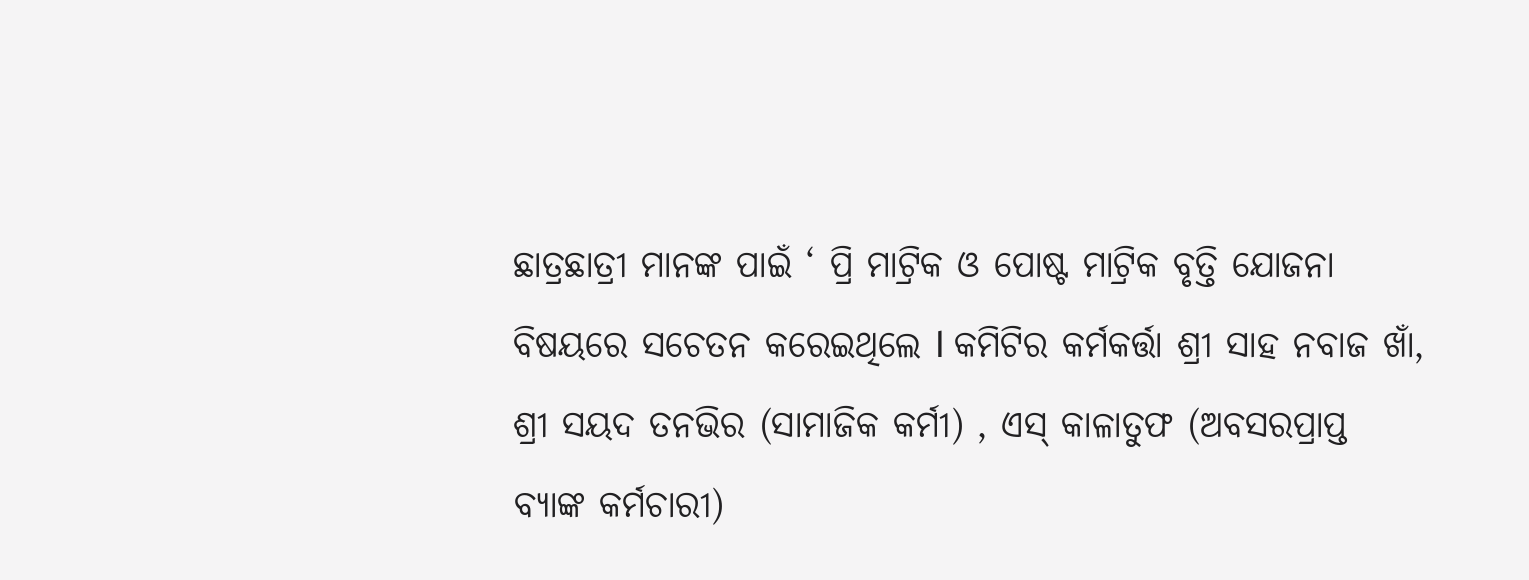ଛାତ୍ରଛାତ୍ରୀ ମାନଙ୍କ ପାଇଁ ‘ ପ୍ରି ମାଟ୍ରିକ ଓ ପୋଷ୍ଟ ମାଟ୍ରିକ ବୃତ୍ତି ଯୋଜନା ବିଷୟରେ ସଚେତନ କରେଇଥିଲେ l କମିଟିର କର୍ମକର୍ତ୍ତା ଶ୍ରୀ ସାହ ନବାଜ ଖାଁ, ଶ୍ରୀ ସୟଦ ତନଭିର (ସାମାଜିକ କର୍ମୀ) , ଏସ୍ କାଳାତୁଫ (ଅବସରପ୍ରାପ୍ତ ବ୍ଯାଙ୍କ କର୍ମଚାରୀ)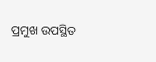ପ୍ରମୁଖ ଉପସ୍ଥିତ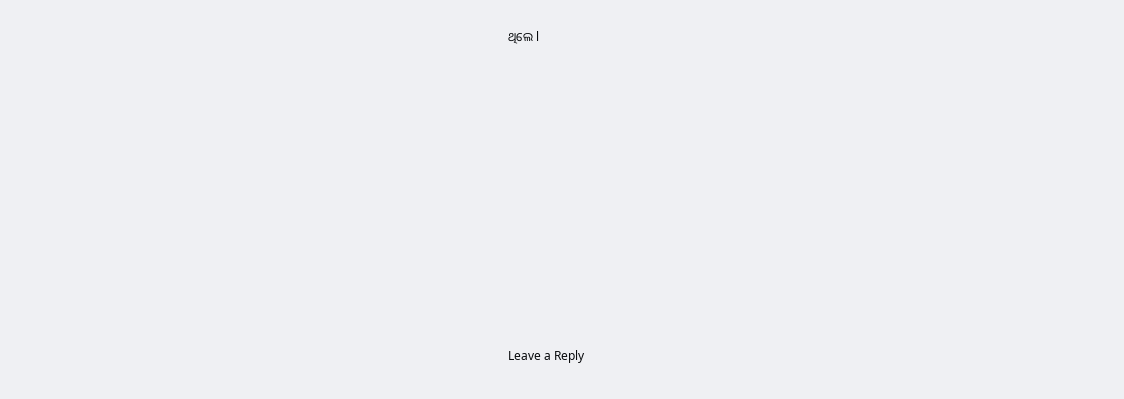ଥିଲେ l












Leave a Reply